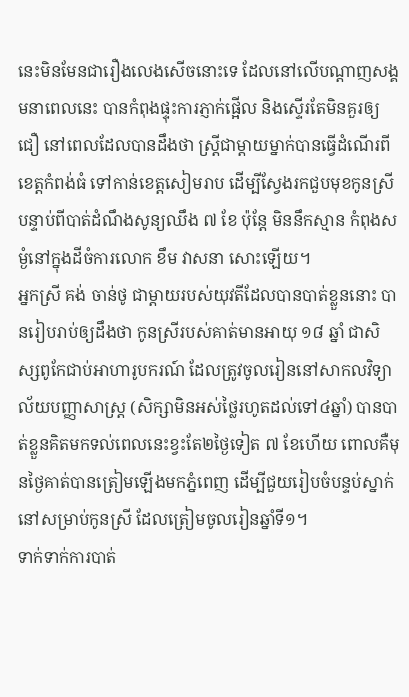នេះមិនមែនជារឿងលេងសើចនោះទេ ដែលនៅលើបណ្តាញសង្គមនាពេលនេះ បានកំពុងផ្ទុះការភ្ញាក់ផ្អើល និងស្ទើរតែមិនគួរឲ្យជឿ នៅពេលដែលបានដឹងថា ស្រ្តីជាម្តាយម្នាក់បានធ្វើដំណើរពីខេត្តកំពង់ធំ ទៅកាន់ខេត្តសៀមរាប ដើម្បីស្វែងរកជួបមុខកូនស្រី បន្ទាប់ពីបាត់ដំណឹងសូន្យឈឹង ៧ ខែ ប៉ុន្តែ មិននឹកស្មាន កំពុងសម្ងំនៅក្នុងដីចំការលោក ខឹម វាសនា សោះឡើយ។
អ្នកស្រី គង់ ចាន់ថូ ជាម្តាយរបស់យុវតីដែលបានបាត់ខ្លួននោះ បានរៀបរាប់ឲ្យដឹងថា កូនស្រីរបស់គាត់មានអាយុ ១៨ ឆ្នាំ ជាសិស្សពូកែជាប់អាហារូបករណ៍ ដែលត្រូវចូលរៀននៅសាកលវិទ្យាល័យបញ្ញាសាស្ត្រ (សិក្សាមិនអស់ថ្លៃរហូតដល់ទៅ៤ឆ្នាំ) បានបាត់ខ្លួនគិតមកទល់ពេលនេះខ្វះតែ២ថ្ងៃទៀត ៧ ខែហើយ ពោលគឺមុនថ្ងៃគាត់បានត្រៀមឡើងមកភ្នំពេញ ដើម្បីជួយរៀបចំបន្ទប់ស្នាក់នៅសម្រាប់កូនស្រី ដែលត្រៀមចូលរៀនឆ្នាំទី១។
ទាក់ទាក់ការបាត់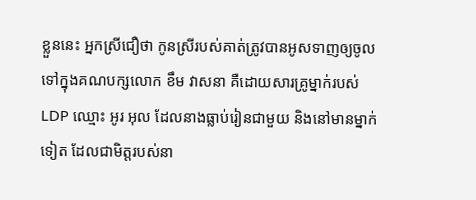ខ្លួននេះ អ្នកស្រីជឿថា កូនស្រីរបស់គាត់ត្រូវបានអូសទាញឲ្យចូលទៅក្នុងគណបក្សលោក ខឹម វាសនា គឺដោយសារគ្រូម្នាក់របស់ LDP ឈ្មោះ អូរ អុល ដែលនាងធ្លាប់រៀនជាមួយ និងនៅមានម្នាក់ទៀត ដែលជាមិត្តរបស់នា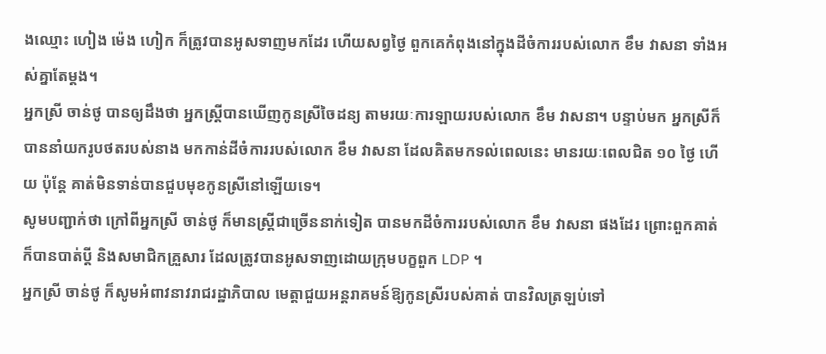ងឈ្មោះ ហៀង ម៉េង ហៀក ក៏ត្រូវបានអូសទាញមកដែរ ហើយសព្វថ្ងៃ ពួកគេកំពុងនៅក្នុងដីចំការរបស់លោក ខឹម វាសនា ទាំងអស់គ្នាតែម្តង។
អ្នកស្រី ចាន់ថូ បានឲ្យដឹងថា អ្នកស្រ្តីបានឃើញកូនស្រីចៃដន្យ តាមរយៈការឡាយរបស់លោក ខឹម វាសនា។ បន្ទាប់មក អ្នកស្រីក៏បាននាំយករូបថតរបស់នាង មកកាន់ដីចំការរបស់លោក ខឹម វាសនា ដែលគិតមកទល់ពេលនេះ មានរយៈពេលជិត ១០ ថ្ងៃ ហើយ ប៉ុន្តែ គាត់មិនទាន់បានជួបមុខកូនស្រីនៅឡើយទេ។
សូមបញ្ជាក់ថា ក្រៅពីអ្នកស្រី ចាន់ថូ ក៏មានស្រ្តីជាច្រើននាក់ទៀត បានមកដីចំការរបស់លោក ខឹម វាសនា ផងដែរ ព្រោះពួកគាត់ក៏បានបាត់ប្តី និងសមាជិកគ្រួសារ ដែលត្រូវបានអូសទាញដោយក្រុមបក្ខពួក LDP ។
អ្នកស្រី ចាន់ថូ ក៏សូមអំពាវនាវរាជរដ្ឋាភិបាល មេត្តាជួយអន្តរាគមន៍ឱ្យកូនស្រីរបស់គាត់ បានវិលត្រឡប់ទៅ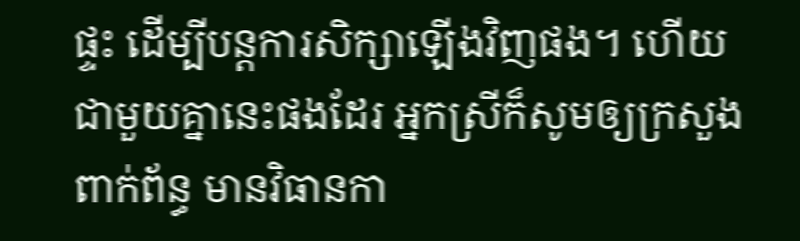ផ្ទះ ដើម្បីបន្តការសិក្សាឡើងវិញផង។ ហើយជាមួយគ្នានេះផងដែរ អ្នកស្រីក៏សូមឲ្យក្រសួងពាក់ព័ន្ធ មានវិធានកា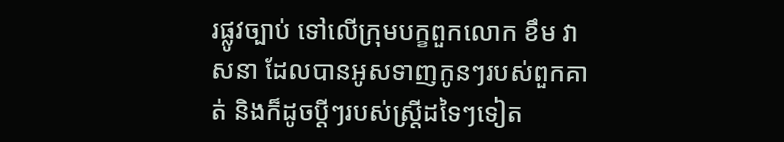រផ្លូវច្បាប់ ទៅលើក្រុមបក្ខពួកលោក ខឹម វាសនា ដែលបានអូសទាញកូនៗរបស់ពួកគាត់ និងក៏ដូចប្តីៗរបស់ស្រ្តីដទៃៗទៀត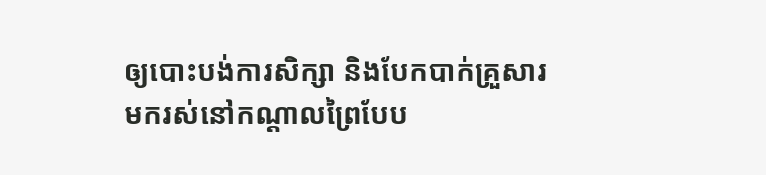ឲ្យបោះបង់ការសិក្សា និងបែកបាក់គ្រួសារ មករស់នៅកណ្តាលព្រៃបែប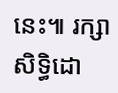នេះ៕ រក្សាសិទ្ធិដោ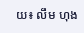យ៖ លឹម ហុង